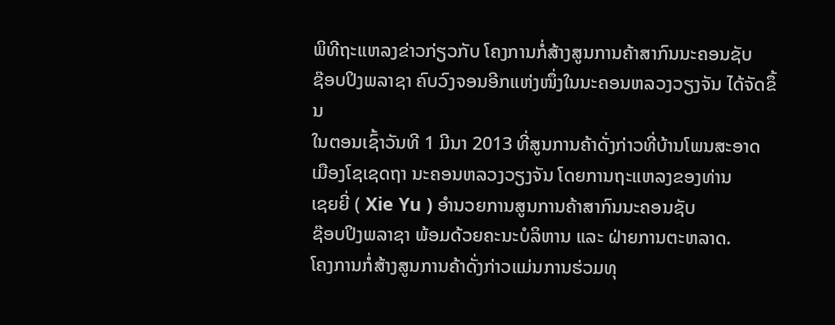ພິທີຖະແຫລງຂ່າວກ່ຽວກັບ ໂຄງການກໍ່ສ້າງສູນການຄ້າສາກົນນະຄອນຊັບ
ຊ໊ອບປິງພລາຊາ ຄົບວົງຈອນອີກແຫ່ງໜຶ່ງໃນນະຄອນຫລວງວຽງຈັນ ໄດ້ຈັດຂຶ້ນ
ໃນຕອນເຊົ້າວັນທີ 1 ມີນາ 2013 ທີ່ສູນການຄ້າດັ່ງກ່າວທີ່ບ້ານໂພນສະອາດ
ເມືອງໂຊເຊດຖາ ນະຄອນຫລວງວຽງຈັນ ໂດຍການຖະແຫລງຂອງທ່ານ
ເຊຍຍີ່ ( Xie Yu ) ອຳນວຍການສູນການຄ້າສາກົນນະຄອນຊັບ
ຊ໊ອບປິງພລາຊາ ພ້ອມດ້ວຍຄະນະບໍລິຫານ ແລະ ຝ່າຍການຕະຫລາດ.
ໂຄງການກໍ່ສ້າງສູນການຄ້າດັ່ງກ່າວແມ່ນການຮ່ວມທຸ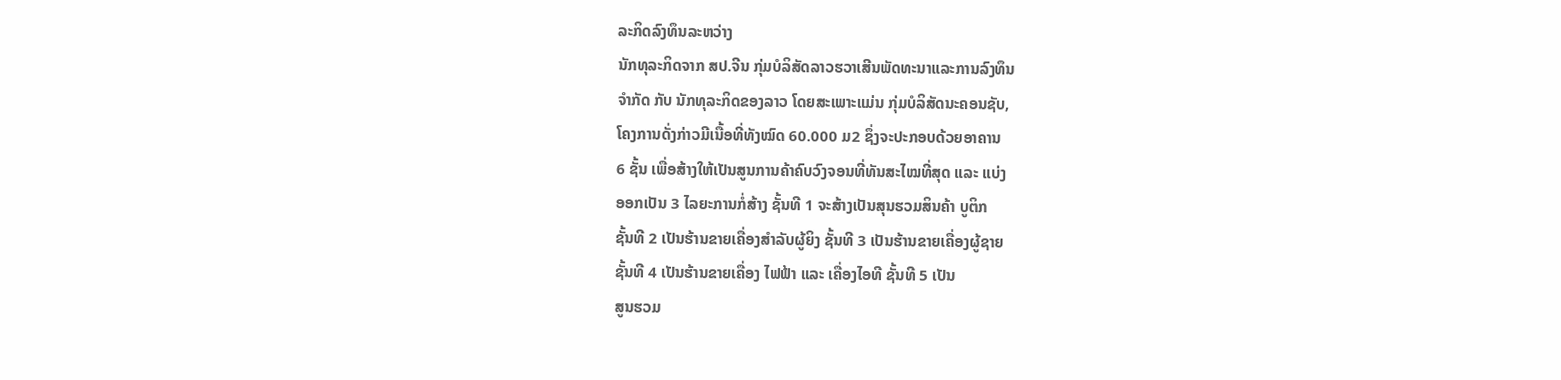ລະກິດລົງທຶນລະຫວ່າງ
ນັກທຸລະກິດຈາກ ສປ.ຈີນ ກຸ່ມບໍລິສັດລາວຮວາເສີນພັດທະນາແລະການລົງທຶນ
ຈຳກັດ ກັບ ນັກທຸລະກິດຂອງລາວ ໂດຍສະເພາະແມ່ນ ກຸ່ມບໍລິສັດນະຄອນຊັບ,
ໂຄງການດັ່ງກ່າວມີເນື້ອທີ່ທັງໝົດ 60.000 ມ2 ຊຶ່ງຈະປະກອບດ້ວຍອາຄານ
6 ຊັ້ນ ເພື່ອສ້າງໃຫ້ເປັນສູນການຄ້າຄົບວົງຈອນທີ່ທັນສະໄໝທີ່ສຸດ ແລະ ແບ່ງ
ອອກເປັນ 3 ໄລຍະການກໍ່ສ້າງ ຊັ້ນທີ 1 ຈະສ້າງເປັນສຸນຮວມສິນຄ້າ ບູຕິກ
ຊັ້ນທີ 2 ເປັນຮ້ານຂາຍເຄື່ອງສຳລັບຜູ້ຍິງ ຊັ້ນທີ 3 ເປັນຮ້ານຂາຍເຄື່ອງຜູ້ຊາຍ
ຊັ້ນທີ 4 ເປັນຮ້ານຂາຍເຄື່ອງ ໄຟຟ້າ ແລະ ເຄື່ອງໄອທີ ຊັ້ນທີ 5 ເປັນ
ສູນຮວມ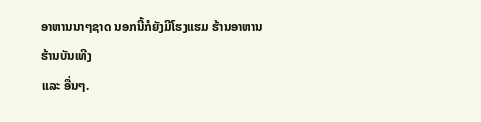ອາຫານນາໆຊາດ ນອກນີ້ກໍຍັງມີໂຮງແຮມ ຮ້ານອາຫານ ຮ້ານບັນເທີງ
ແລະ ອື່ນໆ.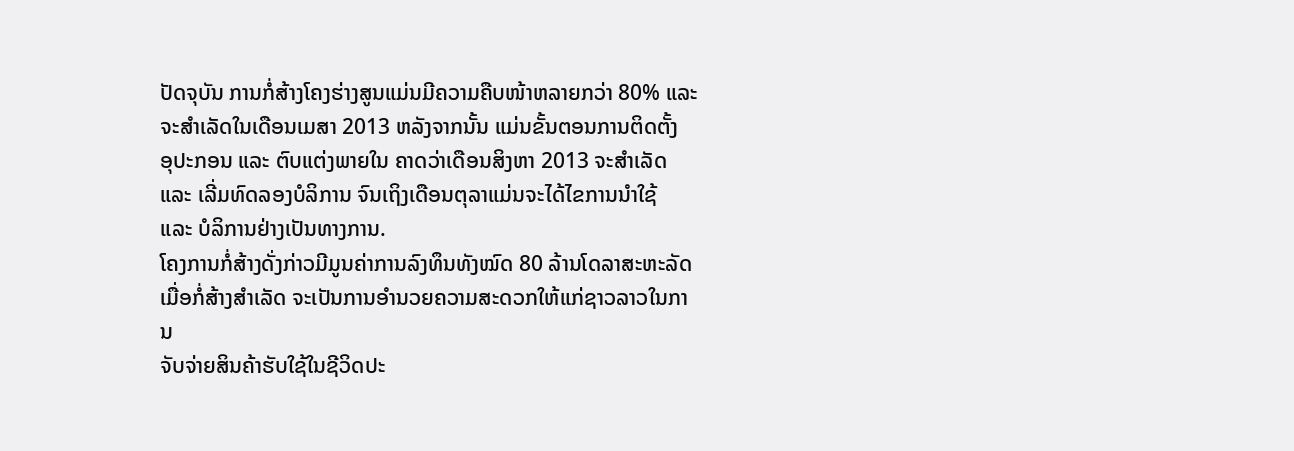ປັດຈຸບັນ ການກໍ່ສ້າງໂຄງຮ່າງສູນແມ່ນມີຄວາມຄືບໜ້າຫລາຍກວ່າ 80% ແລະ
ຈະສໍາເລັດໃນເດືອນເມສາ 2013 ຫລັງຈາກນັ້ນ ແມ່ນຂັ້ນຕອນການຕິດຕັ້ງ
ອຸປະກອນ ແລະ ຕົບແຕ່ງພາຍໃນ ຄາດວ່າເດືອນສິງຫາ 2013 ຈະສໍາເລັດ
ແລະ ເລີ່ມທົດລອງບໍລິການ ຈົນເຖິງເດືອນຕຸລາແມ່ນຈະໄດ້ໄຂການນຳໃຊ້
ແລະ ບໍລິການຢ່າງເປັນທາງການ.
ໂຄງການກໍ່ສ້າງດັ່ງກ່າວມີມູນຄ່າການລົງທຶນທັງໝົດ 80 ລ້ານໂດລາສະຫະລັດ
ເມື່ອກໍ່ສ້າງສໍາເລັດ ຈະເປັນການອໍານວຍຄວາມສະດວກໃຫ້ແກ່ຊາວລາວໃນການ
ຈັບຈ່າຍສິນຄ້າຮັບໃຊ້ໃນຊີວິດປະ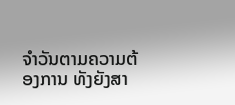ຈໍາວັນຕາມຄວາມຕ້ອງການ ທັງຍັງສາ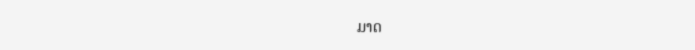ມາດ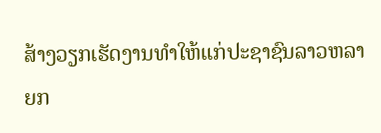ສ້າງວຽກເຮັດງານທຳໃຫ້ແກ່ປະຊາຊົນລາວຫລາຍກ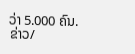ວ່າ 5.000 ຄົນ.
ຂ່າວ/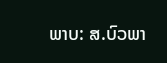ພາບ: ສ.ບົວພາ